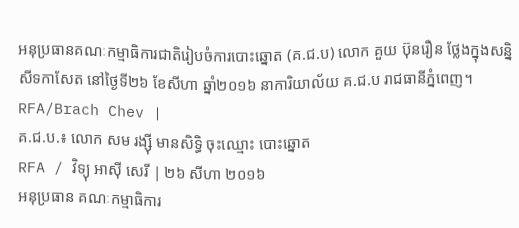អនុប្រធានគណៈកម្មាធិការជាតិរៀបចំការបោះឆ្នោត (គ.ជ.ប) លោក គួយ ប៊ុនរឿន ថ្លែងក្នុងសន្និសីទកាសែត នៅថ្ងៃទី២៦ ខែសីហា ឆ្នាំ២០១៦ នាការិយាល័យ គ.ជ.ប រាជធានីភ្នំពេញ។ RFA/Brach Chev |
គ.ជ.ប.៖ លោក សម រង្ស៊ី មានសិទ្ធិ ចុះឈ្មោះ បោះឆ្នោត
RFA / វិទ្យុ អាស៊ី សេរី | ២៦ សីហា ២០១៦
អនុប្រធាន គណៈកម្មាធិការ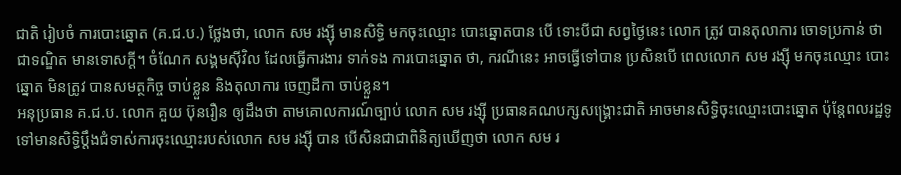ជាតិ រៀបចំ ការបោះឆ្នោត (គ.ជ.ប.) ថ្លែងថា, លោក សម រង្ស៊ី មានសិទ្ធិ មកចុះឈ្មោះ បោះឆ្នោតបាន បើ ទោះបីជា សព្វថ្ងៃនេះ លោក ត្រូវ បានតុលាការ ចោទប្រកាន់ ថា ជាទណ្ឌិត មានទោសក្ដី។ ចំណែក សង្គមស៊ីវិល ដែលធ្វើការងារ ទាក់ទង ការបោះឆ្នោត ថា, ករណីនេះ អាចធ្វើទៅបាន ប្រសិនបើ ពេលលោក សម រង្ស៊ី មកចុះឈ្មោះ បោះឆ្នោត មិនត្រូវ បានសមត្ថកិច្ច ចាប់ខ្លួន និងតុលាការ ចេញដីកា ចាប់ខ្លួន។
អនុប្រធាន គ.ជ.ប. លោក គួយ ប៊ុនរឿន ឲ្យដឹងថា តាមគោលការណ៍ច្បាប់ លោក សម រង្ស៊ី ប្រធានគណបក្សសង្រ្គោះជាតិ អាចមានសិទ្ធិចុះឈ្មោះបោះឆ្នោត ប៉ុន្តែពលរដ្ឋទូទៅមានសិទ្ធិប្ដឹងជំទាស់ការចុះឈ្មោះរបស់លោក សម រង្ស៊ី បាន បើសិនជាជាពិនិត្យឃើញថា លោក សម រ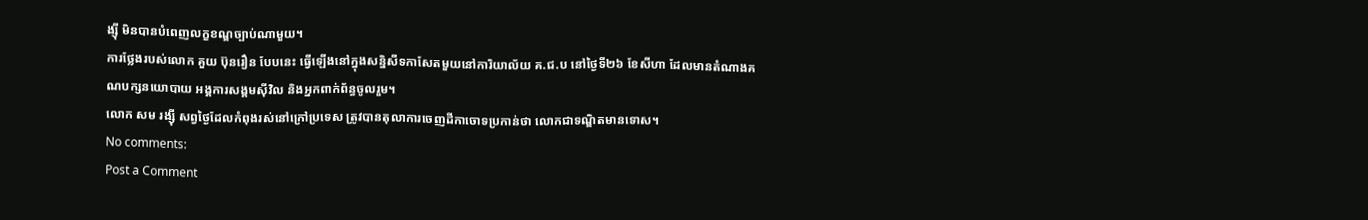ង្ស៊ី មិនបានបំពេញលក្ខខណ្ឌច្បាប់ណាមួយ។
ការថ្លែងរបស់លោក គួយ ប៊ុនរឿន បែបនេះ ធ្វើឡើងនៅក្នុងសន្និសីទកាសែតមួយនៅការិយាល័យ គ.ជ.ប នៅថ្ងៃទី២៦ ខែសីហា ដែលមានតំណាងគណបក្សនយោបាយ អង្គការសង្គមស៊ីវិល និងអ្នកពាក់ព័ន្ធចូលរួម។
លោក សម រង្ស៊ី សព្វថ្ងៃដែលកំពុងរស់នៅក្រៅប្រទេស ត្រូវបានតុលាការចេញដីកាចោទប្រកាន់ថា លោកជាទណ្ឌិតមានទោស។
No comments:
Post a Comment